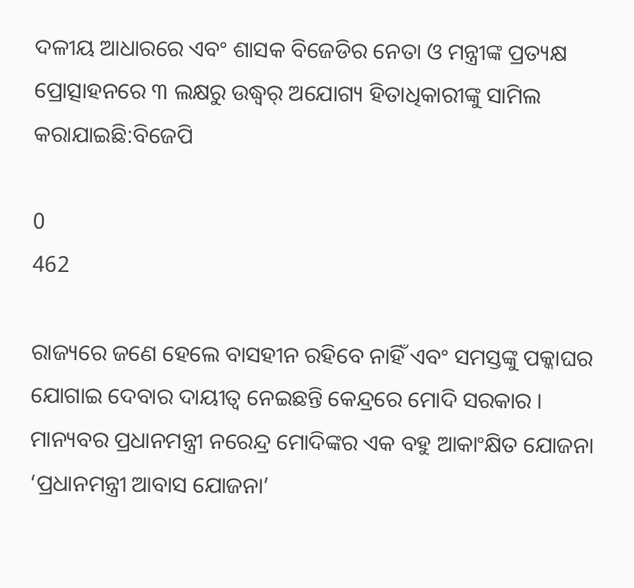ଦଳୀୟ ଆଧାରରେ ଏବଂ ଶାସକ ବିଜେଡିର ନେତା ଓ ମନ୍ତ୍ରୀଙ୍କ ପ୍ରତ୍ୟକ୍ଷ ପ୍ରୋତ୍ସାହନରେ ୩ ଲକ୍ଷରୁ ଉଦ୍ଧ୍ୱର୍ ଅଯୋଗ୍ୟ ହିତାଧିକାରୀଙ୍କୁ ସାମିଲ କରାଯାଇଛି:ବିଜେପି

0
462

ରାଜ୍ୟରେ ଜଣେ ହେଲେ ବାସହୀନ ରହିବେ ନାହିଁ ଏବଂ ସମସ୍ତଙ୍କୁ ପକ୍କାଘର ଯୋଗାଇ ଦେବାର ଦାୟୀତ୍ୱ ନେଇଛନ୍ତି କେନ୍ଦ୍ରରେ ମୋଦି ସରକାର । ମାନ୍ୟବର ପ୍ରଧାନମନ୍ତ୍ରୀ ନରେନ୍ଦ୍ର ମୋଦିଙ୍କର ଏକ ବହୁ ଆକାଂକ୍ଷିତ ଯୋଜନା ‘ପ୍ରଧାନମନ୍ତ୍ରୀ ଆବାସ ଯୋଜନା’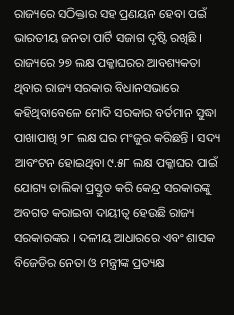ରାଜ୍ୟରେ ସଠିକ୍ତାର ସହ ପ୍ରଣୟନ ହେବା ପଇଁ ଭାରତୀୟ ଜନତା ପାର୍ଟି ସଜାଗ ଦୃଷ୍ଟି ରଖିଛି । ରାଜ୍ୟରେ ୨୭ ଲକ୍ଷ ପକ୍କାଘରର ଆବଶ୍ୟକତା ଥିବାର ରାଜ୍ୟ ସରକାର ବିଧାନସଭାରେ କହିଥିବାବେଳେ ମୋଦି ସରକାର ବର୍ତମାନ ସୁଦ୍ଧା ପାଖାପାଖି ୨୮ ଲକ୍ଷ ଘର ମଂଜୁର କରିଛନ୍ତି । ସଦ୍ୟ ଆବଂଟନ ହୋଇଥିବା ୯.୫୮ ଲକ୍ଷ ପକ୍କାଘର ପାଇଁ ଯୋଗ୍ୟ ତାଲିକା ପ୍ରସ୍ତୁତ କରି କେନ୍ଦ୍ର ସରକାରଙ୍କୁ ଅବଗତ କରାଇବା ଦାୟୀତ୍ୱ ହେଉଛି ରାଜ୍ୟ ସରକାରଙ୍କର । ଦଳୀୟ ଆଧାରରେ ଏବଂ ଶାସକ ବିଜେଡିର ନେତା ଓ ମନ୍ତ୍ରୀଙ୍କ ପ୍ରତ୍ୟକ୍ଷ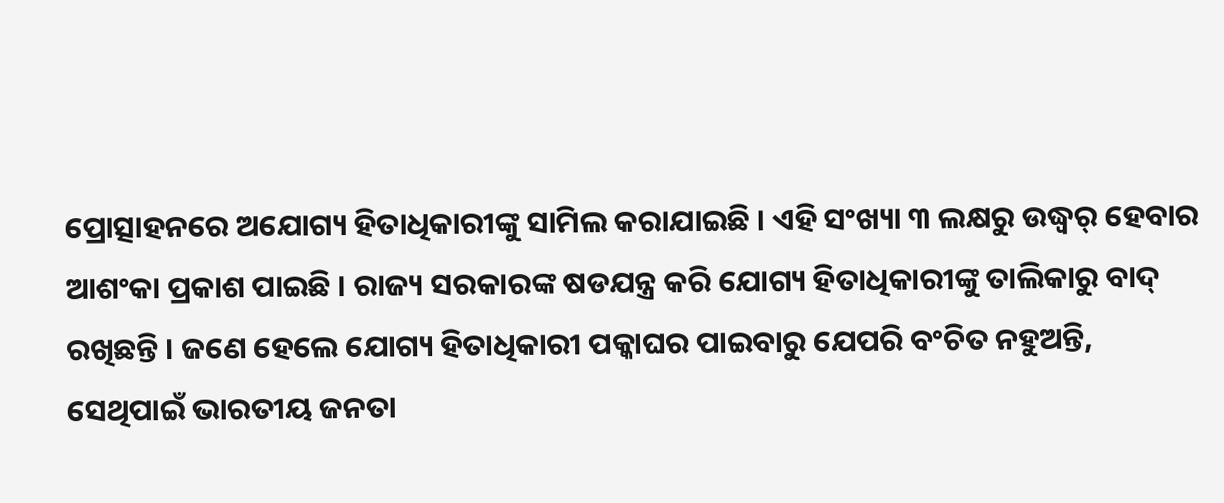ପ୍ରୋତ୍ସାହନରେ ଅଯୋଗ୍ୟ ହିତାଧିକାରୀଙ୍କୁ ସାମିଲ କରାଯାଇଛି । ଏହି ସଂଖ୍ୟା ୩ ଲକ୍ଷରୁ ଉଦ୍ଧ୍ୱର୍ ହେବାର ଆଶଂକା ପ୍ରକାଶ ପାଇଛି । ରାଜ୍ୟ ସରକାରଙ୍କ ଷଡଯନ୍ତ୍ର କରି ଯୋଗ୍ୟ ହିତାଧିକାରୀଙ୍କୁ ତାଲିକାରୁ ବାଦ୍ ରଖିଛନ୍ତି । ଜଣେ ହେଲେ ଯୋଗ୍ୟ ହିତାଧିକାରୀ ପକ୍କାଘର ପାଇବାରୁ ଯେପରି ବଂଚିତ ନହୁଅନ୍ତି, ସେଥିପାଇଁ ଭାରତୀୟ ଜନତା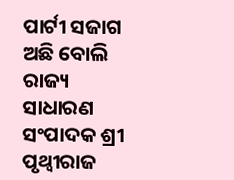ପାର୍ଟୀ ସଜାଗ ଅଛି ବୋଲି ରାଜ୍ୟ ସାଧାରଣ ସଂପାଦକ ଶ୍ରୀ ପୃଥ୍ୱୀରାଜ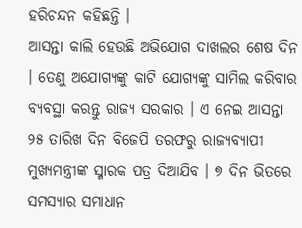ହରିଚନ୍ଦନ କହିଛନ୍ତି ।
ଆସନ୍ତା କାଲି ହେଉଛି ଅଭିଯୋଗ ଦାଖଲର ଶେଷ ଦିନ । ତେଣୁ ଅଯୋଗ୍ୟଙ୍କୁ କାଟି ଯୋଗ୍ୟଙ୍କୁ ସାମିଲ କରିବାର ବ୍ୟବସ୍ଥା କରନ୍ତୁ ରାଜ୍ୟ ସରକାର । ଏ ନେଇ ଆସନ୍ତା ୨୫ ତାରିଖ ଦିନ ବିଜେପି ତରଫରୁ ରାଜ୍ୟବ୍ୟାପୀ ମୁଖ୍ୟମନ୍ତ୍ରୀଙ୍କ ସ୍ମାରକ ପତ୍ର ଦିଆଯିବ । ୭ ଦିନ ଭିତରେ ସମସ୍ୟାର ସମାଧାନ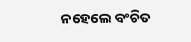ନହେଲେ ବଂଚିତ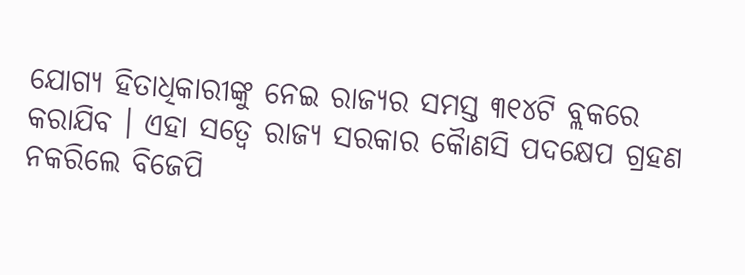ଯୋଗ୍ୟ ହିତାଧିକାରୀଙ୍କୁ ନେଇ ରାଜ୍ୟର ସମସ୍ତ ୩୧୪ଟି ବ୍ଲକରେ କରାଯିବ । ଏହା ସତ୍ୱେ ରାଜ୍ୟ ସରକାର କୈାଣସି ପଦକ୍ଷେପ ଗ୍ରହଣ ନକରିଲେ ବିଜେପି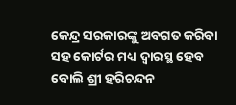କେନ୍ଦ୍ର ସରକାରଙ୍କୁ ଅବଗତ କରିବା ସହ କୋର୍ଟର ମଧ୍ୟ ଦ୍ୱାରସ୍ଥ ହେବ ବୋଲି ଶ୍ରୀ ହରିଚନ୍ଦନ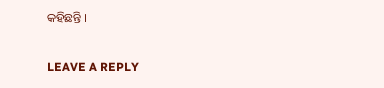କହିଛନ୍ତି ।

LEAVE A REPLY